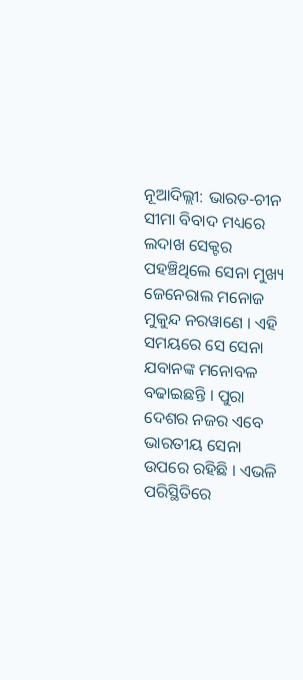ନୂଆଦିଲ୍ଲୀ: ଭାରତ-ଚୀନ ସୀମା ବିବାଦ ମଧ୍ୟରେ ଲଦାଖ ସେକ୍ଟର ପହଞ୍ଚିଥିଲେ ସେନା ମୁଖ୍ୟ ଜେନେରାଲ ମନୋଜ ମୁକୁନ୍ଦ ନରୱାଣେ । ଏହି ସମୟରେ ସେ ସେନା ଯବାନଙ୍କ ମନୋବଳ ବଢାଇଛନ୍ତି । ପୁରା ଦେଶର ନଜର ଏବେ ଭାରତୀୟ ସେନା ଉପରେ ରହିଛି । ଏଭଳି ପରିସ୍ଥିତିରେ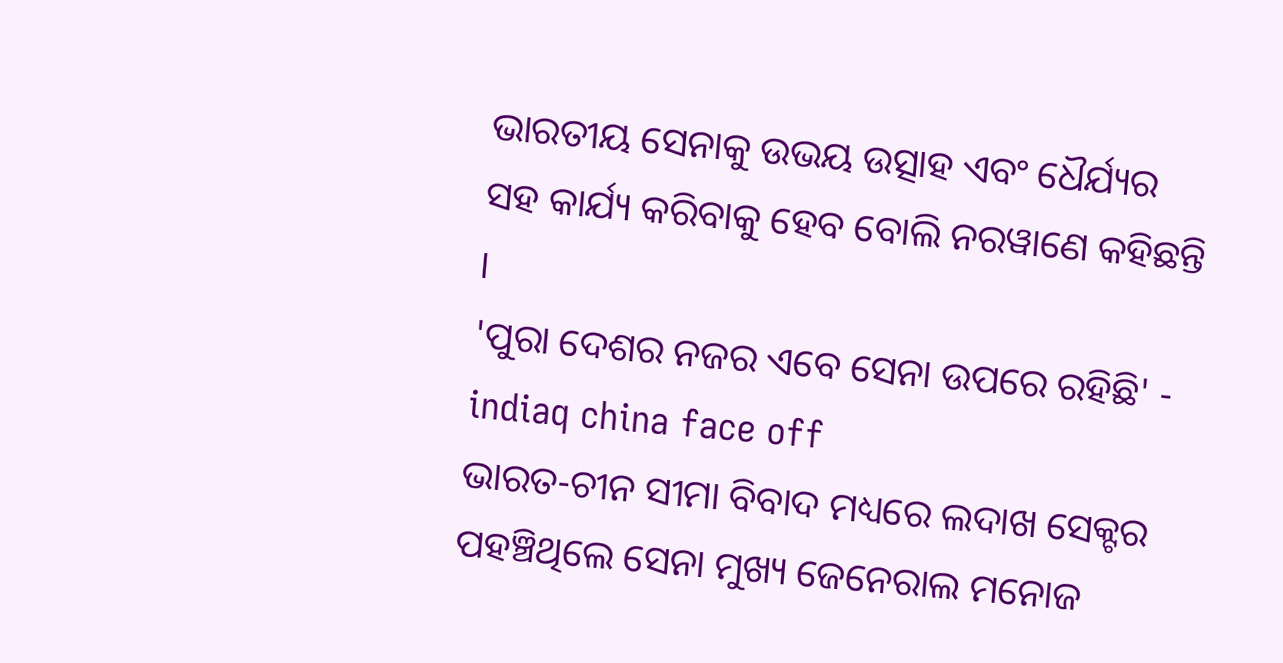ଭାରତୀୟ ସେନାକୁ ଉଭୟ ଉତ୍ସାହ ଏବଂ ଧୈର୍ଯ୍ୟର ସହ କାର୍ଯ୍ୟ କରିବାକୁ ହେବ ବୋଲି ନରୱାଣେ କହିଛନ୍ତି ।
'ପୁରା ଦେଶର ନଜର ଏବେ ସେନା ଉପରେ ରହିଛି' - indiaq china face off
ଭାରତ-ଚୀନ ସୀମା ବିବାଦ ମଧ୍ୟରେ ଲଦାଖ ସେକ୍ଟର ପହଞ୍ଚିଥିଲେ ସେନା ମୁଖ୍ୟ ଜେନେରାଲ ମନୋଜ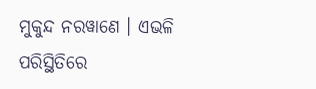ମୁକୁନ୍ଦ ନରୱାଣେ । ଏଭଳି ପରିସ୍ଥିତିରେ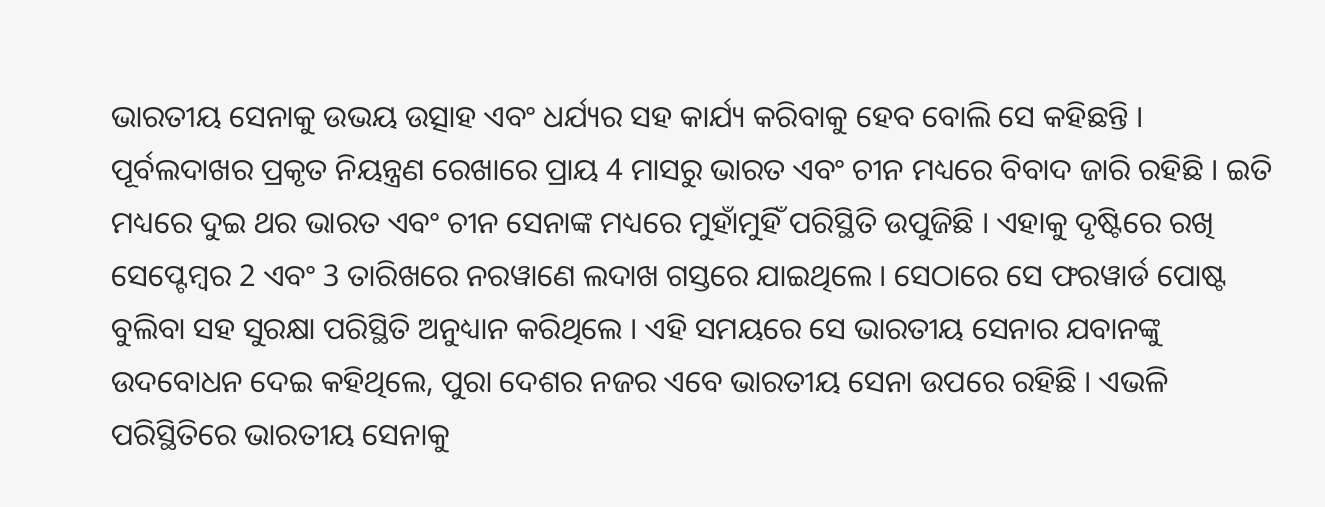ଭାରତୀୟ ସେନାକୁ ଉଭୟ ଉତ୍ସାହ ଏବଂ ଧର୍ଯ୍ୟର ସହ କାର୍ଯ୍ୟ କରିବାକୁ ହେବ ବୋଲି ସେ କହିଛନ୍ତି ।
ପୂର୍ବଲଦାଖର ପ୍ରକୃତ ନିୟନ୍ତ୍ରଣ ରେଖାରେ ପ୍ରାୟ 4 ମାସରୁ ଭାରତ ଏବଂ ଚୀନ ମଧ୍ୟରେ ବିବାଦ ଜାରି ରହିଛି । ଇତି ମଧ୍ୟରେ ଦୁଇ ଥର ଭାରତ ଏବଂ ଚୀନ ସେନାଙ୍କ ମଧ୍ୟରେ ମୁହାଁମୁହିଁ ପରିସ୍ଥିତି ଉପୁଜିଛି । ଏହାକୁ ଦୃଷ୍ଟିରେ ରଖି ସେପ୍ଟେମ୍ବର 2 ଏବଂ 3 ତାରିଖରେ ନରୱାଣେ ଲଦାଖ ଗସ୍ତରେ ଯାଇଥିଲେ । ସେଠାରେ ସେ ଫରୱାର୍ଡ ପୋଷ୍ଟ ବୁଲିବା ସହ ସୁରକ୍ଷା ପରିସ୍ଥିତି ଅନୁଧ୍ୟାନ କରିଥିଲେ । ଏହି ସମୟରେ ସେ ଭାରତୀୟ ସେନାର ଯବାନଙ୍କୁ ଉଦବୋଧନ ଦେଇ କହିଥିଲେ, ପୁରା ଦେଶର ନଜର ଏବେ ଭାରତୀୟ ସେନା ଉପରେ ରହିଛି । ଏଭଳି ପରିସ୍ଥିତିରେ ଭାରତୀୟ ସେନାକୁ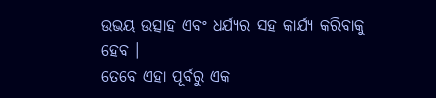ଉଭୟ ଉତ୍ସାହ ଏବଂ ଧର୍ଯ୍ୟର ସହ କାର୍ଯ୍ୟ କରିବାକୁ ହେବ ।
ତେବେ ଏହା ପୂର୍ବରୁ ଏକ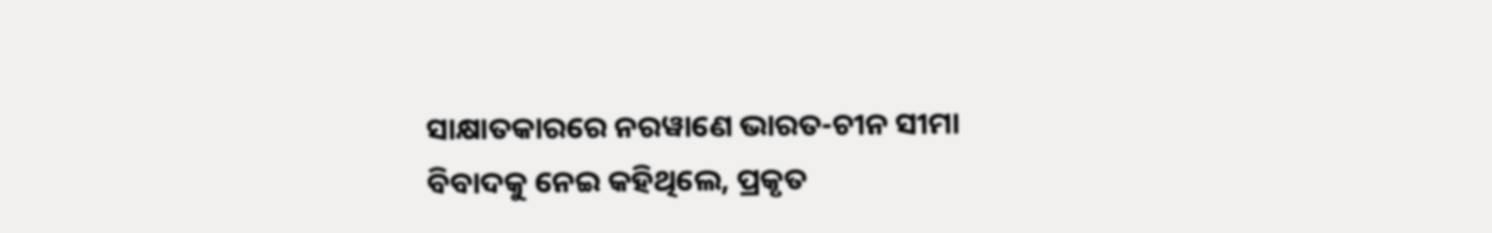ସାକ୍ଷାତକାରରେ ନରୱାଣେ ଭାରତ-ଚୀନ ସୀମା ବିବାଦକୁ ନେଇ କହିଥିଲେ, ପ୍ରକୃତ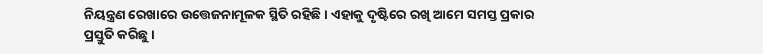ନିୟନ୍ତ୍ରଣ ରେଖାରେ ଉତ୍ତେଜନାମୂଳକ ସ୍ଥିତି ରହିଛି । ଏହାକୁ ଦୃଷ୍ଟିରେ ରଖି ଆମେ ସମସ୍ତ ପ୍ରକାର ପ୍ରସ୍ତୁତି କରିଛୁ ।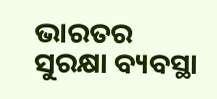ଭାରତର ସୁରକ୍ଷା ବ୍ୟବସ୍ଥା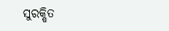ସୁରକ୍ଷିତ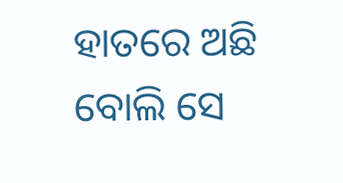ହାତରେ ଅଛି ବୋଲି ସେ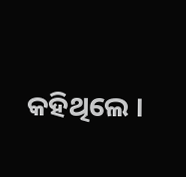କହିଥିଲେ ।